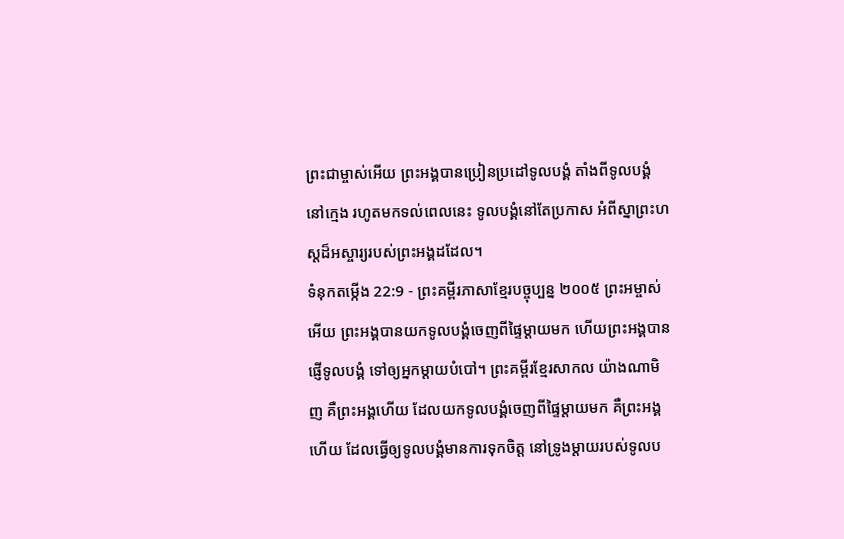ព្រះជាម្ចាស់អើយ ព្រះអង្គបានប្រៀនប្រដៅទូលបង្គំ តាំងពីទូលបង្គំនៅក្មេង រហូតមកទល់ពេលនេះ ទូលបង្គំនៅតែប្រកាស អំពីស្នាព្រះហស្ដដ៏អស្ចារ្យរបស់ព្រះអង្គដដែល។
ទំនុកតម្កើង 22:9 - ព្រះគម្ពីរភាសាខ្មែរបច្ចុប្បន្ន ២០០៥ ព្រះអម្ចាស់អើយ ព្រះអង្គបានយកទូលបង្គំចេញពីផ្ទៃម្ដាយមក ហើយព្រះអង្គបានផ្ញើទូលបង្គំ ទៅឲ្យអ្នកម្ដាយបំបៅ។ ព្រះគម្ពីរខ្មែរសាកល យ៉ាងណាមិញ គឺព្រះអង្គហើយ ដែលយកទូលបង្គំចេញពីផ្ទៃម្ដាយមក គឺព្រះអង្គហើយ ដែលធ្វើឲ្យទូលបង្គំមានការទុកចិត្ត នៅទ្រូងម្ដាយរបស់ទូលប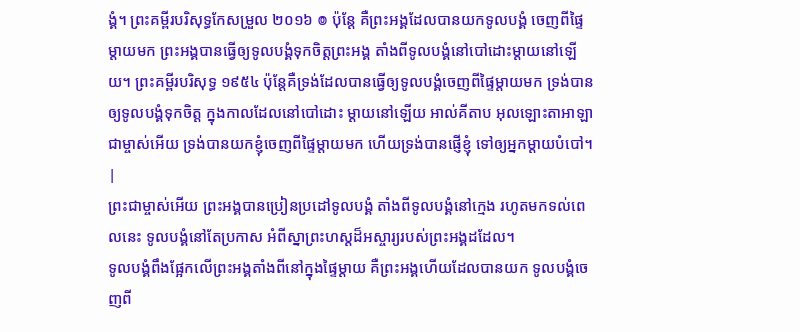ង្គំ។ ព្រះគម្ពីរបរិសុទ្ធកែសម្រួល ២០១៦ ៙ ប៉ុន្តែ គឺព្រះអង្គដែលបានយកទូលបង្គំ ចេញពីផ្ទៃម្តាយមក ព្រះអង្គបានធ្វើឲ្យទូលបង្គំទុកចិត្តព្រះអង្គ តាំងពីទូលបង្គំនៅបៅដោះម្តាយនៅឡើយ។ ព្រះគម្ពីរបរិសុទ្ធ ១៩៥៤ ប៉ុន្តែគឺទ្រង់ដែលបានធ្វើឲ្យទូលបង្គំចេញពីផ្ទៃម្តាយមក ទ្រង់បានឲ្យទូលបង្គំទុកចិត្ត ក្នុងកាលដែលនៅបៅដោះ ម្តាយនៅឡើយ អាល់គីតាប អុលឡោះតាអាឡាជាម្ចាស់អើយ ទ្រង់បានយកខ្ញុំចេញពីផ្ទៃម្ដាយមក ហើយទ្រង់បានផ្ញើខ្ញុំ ទៅឲ្យអ្នកម្ដាយបំបៅ។ |
ព្រះជាម្ចាស់អើយ ព្រះអង្គបានប្រៀនប្រដៅទូលបង្គំ តាំងពីទូលបង្គំនៅក្មេង រហូតមកទល់ពេលនេះ ទូលបង្គំនៅតែប្រកាស អំពីស្នាព្រះហស្ដដ៏អស្ចារ្យរបស់ព្រះអង្គដដែល។
ទូលបង្គំពឹងផ្អែកលើព្រះអង្គតាំងពីនៅក្នុងផ្ទៃម្ដាយ គឺព្រះអង្គហើយដែលបានយក ទូលបង្គំចេញពី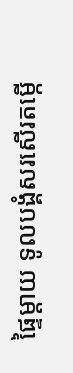ផ្ទៃម្ដាយ ទូលបង្គំសរសើរតម្កើ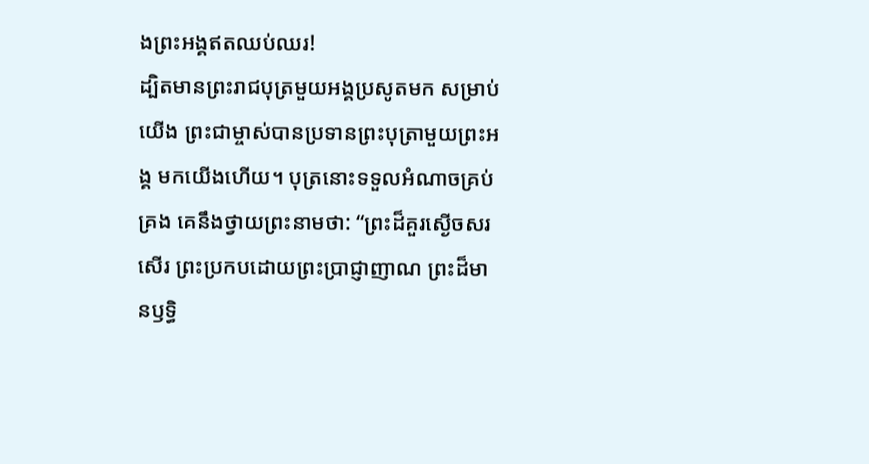ងព្រះអង្គឥតឈប់ឈរ!
ដ្បិតមានព្រះរាជបុត្រមួយអង្គប្រសូតមក សម្រាប់យើង ព្រះជាម្ចាស់បានប្រទានព្រះបុត្រាមួយព្រះអង្គ មកយើងហើយ។ បុត្រនោះទទួលអំណាចគ្រប់គ្រង គេនឹងថ្វាយព្រះនាមថា: “ព្រះដ៏គួរស្ងើចសរសើរ ព្រះប្រកបដោយព្រះប្រាជ្ញាញាណ ព្រះដ៏មានឫទ្ធិ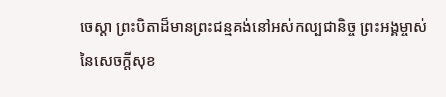ចេស្ដា ព្រះបិតាដ៏មានព្រះជន្មគង់នៅអស់កល្បជានិច្ច ព្រះអង្គម្ចាស់នៃសេចក្ដីសុខ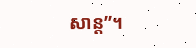សាន្ត”។